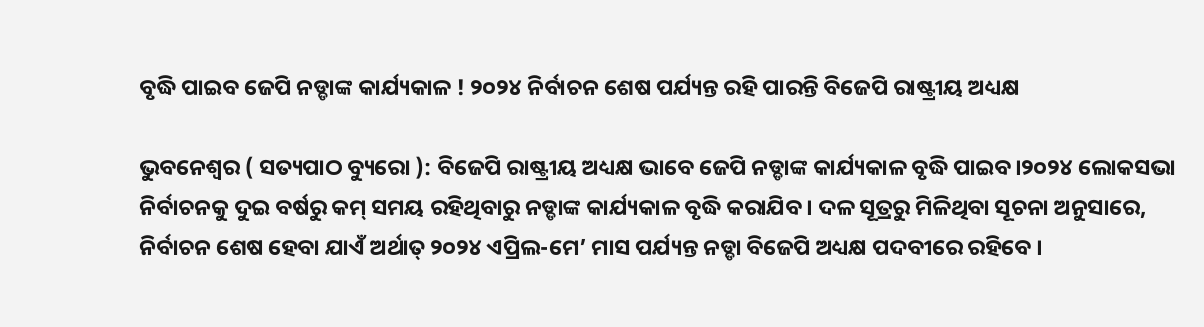ବୃଦ୍ଧି ପାଇବ ଜେପି ନଡ୍ଡାଙ୍କ କାର୍ଯ୍ୟକାଳ ! ୨୦୨୪ ନିର୍ବାଚନ ଶେଷ ପର୍ଯ୍ୟନ୍ତ ରହି ପାରନ୍ତି ବିଜେପି ରାଷ୍ଟ୍ରୀୟ ଅଧ୍ୟକ୍ଷ

ଭୁବନେଶ୍ୱର ( ସତ୍ୟପାଠ ବ୍ୟୁରୋ ): ବିଜେପି ରାଷ୍ଟ୍ରୀୟ ଅଧ୍ୟକ୍ଷ ଭାବେ ଜେପି ନଡ୍ଡାଙ୍କ କାର୍ଯ୍ୟକାଳ ବୃଦ୍ଧି ପାଇବ।୨୦୨୪ ଲୋକସଭା ନିର୍ବାଚନକୁ ଦୁଇ ବର୍ଷରୁ କମ୍ ସମୟ ରହିଥିବାରୁ ନଡ୍ଡାଙ୍କ କାର୍ଯ୍ୟକାଳ ବୃଦ୍ଧି କରାଯିବ। ଦଳ ସୂତ୍ରରୁ ମିଳିଥିବା ସୂଚନା ଅନୁସାରେ, ନିର୍ବାଚନ ଶେଷ ହେବା ଯାଏଁ ଅର୍ଥାତ୍ ୨୦୨୪ ଏପ୍ରିଲ-ମେ’ ମାସ ପର୍ଯ୍ୟନ୍ତ ନଡ୍ଡା ବିଜେପି ଅଧ୍ୟକ୍ଷ ପଦବୀରେ ରହିବେ ।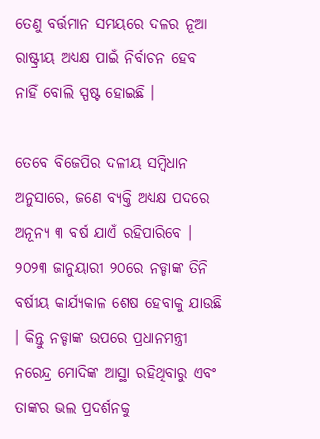ତେଣୁ ବର୍ତ୍ତମାନ ସମୟରେ ଦଳର ନୂଆ ରାଷ୍ଟ୍ରୀୟ ଅଧ୍ୟକ୍ଷ ପାଇଁ ନିର୍ବାଚନ ହେବ ନାହିଁ ବୋଲି ସ୍ପଷ୍ଟ ହୋଇଛି ।

ତେବେ ବିଜେପିର ଦଳୀୟ ସମ୍ବିଧାନ ଅନୁସାରେ, ଜଣେ ବ୍ୟକ୍ତି ଅଧ୍ୟକ୍ଷ ପଦରେ ଅନୂନ୍ୟ ୩ ବର୍ଷ ଯାଏଁ ରହିପାରିବେ । ୨୦୨୩ ଜାନୁୟାରୀ ୨୦ରେ ନଡ୍ଡାଙ୍କ ତିନି ବର୍ଷୀୟ କାର୍ଯ୍ୟକାଳ ଶେଷ ହେବାକୁ ଯାଉଛି । କିନ୍ତୁ ନଡ୍ଡାଙ୍କ ଉପରେ ପ୍ରଧାନମନ୍ତ୍ରୀ ନରେନ୍ଦ୍ର ମୋଦିଙ୍କ ଆସ୍ଥା ରହିଥିବାରୁ ଏବଂ ତାଙ୍କର ଭଲ ପ୍ରଦର୍ଶନକୁ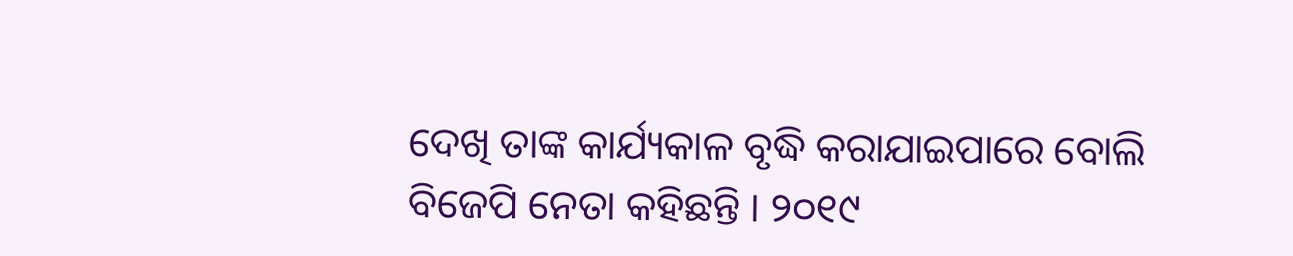ଦେଖି ତାଙ୍କ କାର୍ଯ୍ୟକାଳ ବୃଦ୍ଧି କରାଯାଇପାରେ ବୋଲି ବିଜେପି ନେତା କହିଛନ୍ତି । ୨୦୧୯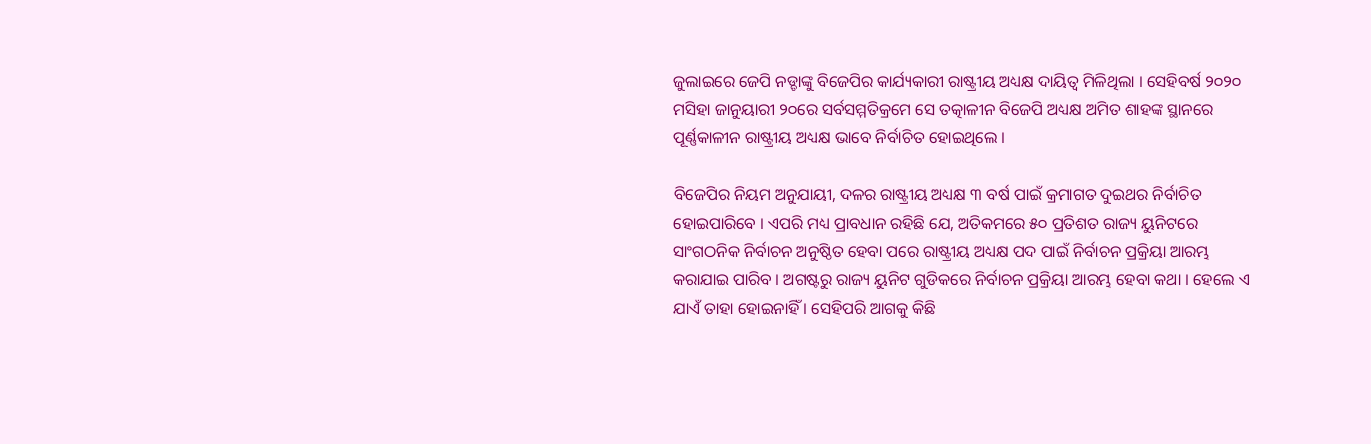ଜୁଲାଇରେ ଜେପି ନଡ୍ଡାଙ୍କୁ ବିଜେପିର କାର୍ଯ୍ୟକାରୀ ରାଷ୍ଟ୍ରୀୟ ଅଧ୍ୟକ୍ଷ ଦାୟିତ୍ବ ମିଳିଥିଲା । ସେହିବର୍ଷ ୨୦୨୦ ମସିହା ଜାନୁୟାରୀ ୨୦ରେ ସର୍ବସମ୍ମତିକ୍ରମେ ସେ ତତ୍କାଳୀନ ବିଜେପି ଅଧ୍ୟକ୍ଷ ଅମିତ ଶାହଙ୍କ ସ୍ଥାନରେ ପୂର୍ଣ୍ଣକାଳୀନ ରାଷ୍ଟ୍ରୀୟ ଅଧ୍ୟକ୍ଷ ଭାବେ ନିର୍ବାଚିତ ହୋଇଥିଲେ ।

ବିଜେପିର ନିୟମ ଅନୁଯାୟୀ, ଦଳର ରାଷ୍ଟ୍ରୀୟ ଅଧ୍ୟକ୍ଷ ୩ ବର୍ଷ ପାଇଁ କ୍ରମାଗତ ଦୁଇଥର ନିର୍ବାଚିତ ହୋଇପାରିବେ । ଏପରି ମଧ୍ୟ ପ୍ରାବଧାନ ରହିଛି ଯେ, ଅତିକମରେ ୫୦ ପ୍ରତିଶତ ରାଜ୍ୟ ୟୁନିଟରେ ସାଂଗଠନିକ ନିର୍ବାଚନ ଅନୁଷ୍ଠିତ ହେବା ପରେ ରାଷ୍ଟ୍ରୀୟ ଅଧ୍ୟକ୍ଷ ପଦ ପାଇଁ ନିର୍ବାଚନ ପ୍ରକ୍ରିୟା ଆରମ୍ଭ କରାଯାଇ ପାରିବ । ଅଗଷ୍ଟରୁ ରାଜ୍ୟ ୟୁନିଟ ଗୁଡିକରେ ନିର୍ବାଚନ ପ୍ରକ୍ରିୟା ଆରମ୍ଭ ହେବା କଥା । ହେଲେ ଏ ଯାଏଁ ତାହା ହୋଇନାହିଁ । ସେହିପରି ଆଗକୁ କିଛି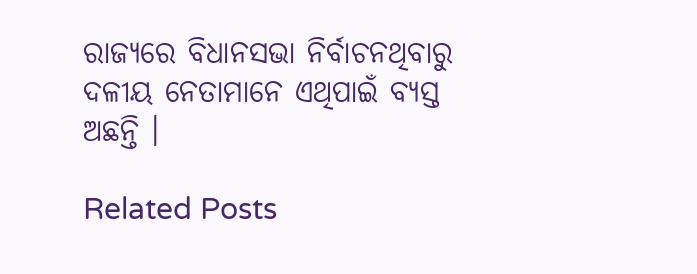ରାଜ୍ୟରେ ବିଧାନସଭା ନିର୍ବାଚନଥିବାରୁ ଦଳୀୟ ନେତାମାନେ ଏଥିପାଇଁ ବ୍ୟସ୍ତ ଅଛନ୍ତି ।

Related Posts